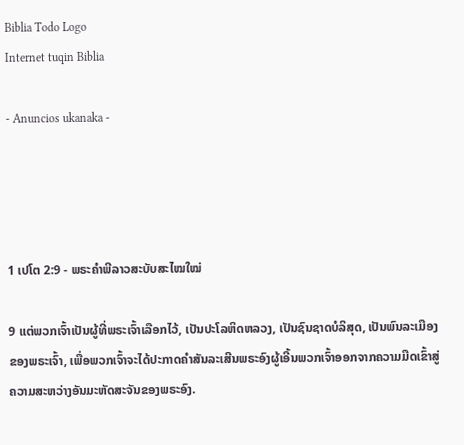Biblia Todo Logo
Internet tuqin Biblia

- Anuncios ukanaka -




1 ເປໂຕ 2:9 - ພຣະຄຳພີລາວສະບັບສະໄໝໃໝ່

9 ແຕ່ພວກເຈົ້າເປັນຜູ້ທີ່ພຣະເຈົ້າເລືອກໄວ້, ເປັນປະໂລຫິດຫລວງ, ເປັນຊົນຊາດບໍລິສຸດ, ເປັນພົນລະເມືອງຂອງພຣະເຈົ້າ, ເພື່ອພວກເຈົ້າຈະໄດ້ປະກາດຄຳສັນລະເສີນພຣະອົງຜູ້ເອີ້ນພວກເຈົ້າອອກຈາກຄວາມມືດເຂົ້າສູ່ຄວາມສະຫວ່າງອັນມະຫັດສະຈັນຂອງພຣະອົງ.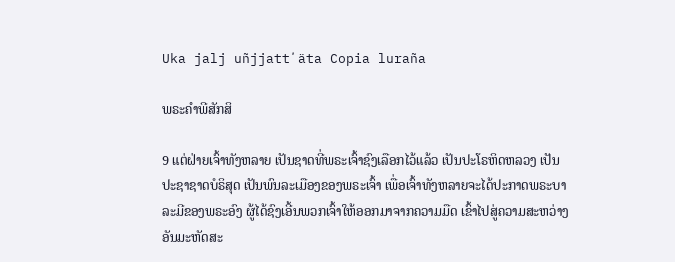Uka jalj uñjjattʼäta Copia luraña

ພຣະຄຳພີສັກສິ

9 ແຕ່ຝ່າຍເຈົ້າທັງຫລາຍ ເປັນຊາດທີ່ພຣະເຈົ້າຊົງເລືອກໄວ້ແລ້ວ ເປັນປະໂຣຫິດຫລວງ ເປັນປະຊາຊາດບໍຣິສຸດ ເປັນພົນລະເມືອງຂອງພຣະເຈົ້າ ເພື່ອເຈົ້າທັງຫລາຍຈະໄດ້ປະກາດພຣະບາລະມີຂອງພຣະອົງ ຜູ້ໄດ້ຊົງເອີ້ນພວກເຈົ້າໃຫ້ອອກມາຈາກຄວາມມືດ ເຂົ້າໄປສູ່ຄວາມສະຫວ່າງອັນມະຫັດສະ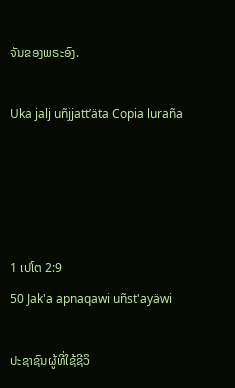ຈັນຂອງພຣະອົງ.

Uka jalj uñjjattʼäta Copia luraña




1 ເປໂຕ 2:9
50 Jak'a apnaqawi uñst'ayäwi

ປະຊາຊົນຜູ້ທີ່ໃຊ້ຊີວິ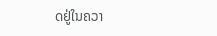ດຢູ່ໃນຄວາ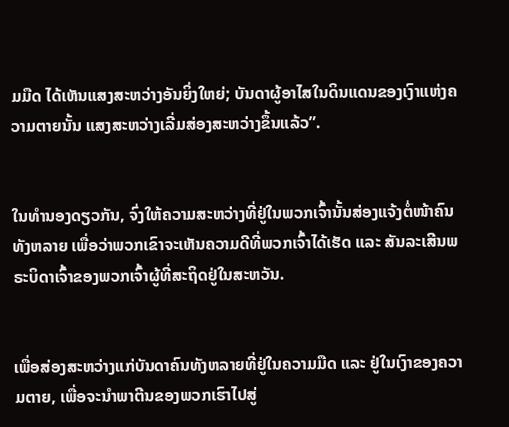ມມືດ ໄດ້ເຫັນແສງສະຫວ່າງອັນຍິ່ງໃຫຍ່; ບັນດາຜູ້ອາໄສໃນດິນແດນຂອງເງົາແຫ່ງຄວາມຕາຍນັ້ນ ແສງສະຫວ່າງເລີ່ມສ່ອງສະຫວ່າງຂຶ້ນແລ້ວ”.


ໃນທຳນອງດຽວກັນ, ຈົ່ງໃຫ້ຄວາມສະຫວ່າງທີ່ຢູ່ໃນພວກເຈົ້ານັ້ນສ່ອງແຈ້ງຕໍ່ໜ້າຄົນທັງຫລາຍ ເພື່ອວ່າພວກເຂົາຈະເຫັນຄວາມດີທີ່ພວກເຈົ້າໄດ້ເຮັດ ແລະ ສັນລະເສີນພຣະບິດາເຈົ້າຂອງພວກເຈົ້າຜູ້ທີ່ສະຖິດຢູ່ໃນສະຫວັນ.


ເພື່ອສ່ອງສະຫວ່າງແກ່ບັນດາຄົນທັງຫລາຍທີ່ຢູ່ໃນຄວາມມືດ ແລະ ຢູ່ໃນເງົາຂອງຄວາມຕາຍ, ເພື່ອຈະນຳພາຕີນຂອງພວກເຮົາໄປສູ່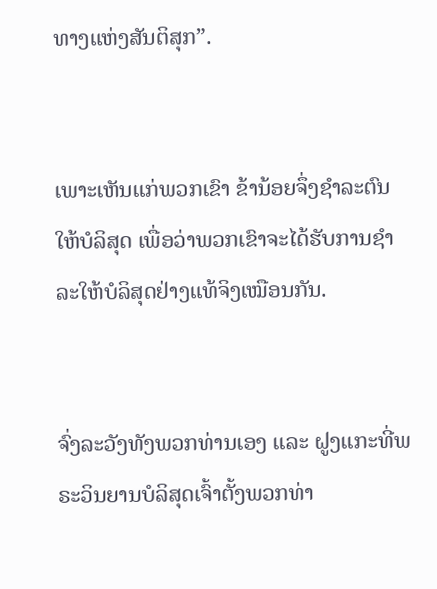ທາງແຫ່ງສັນຕິສຸກ”.


ເພາະເຫັນແກ່ພວກເຂົາ ຂ້ານ້ອຍຈຶ່ງຊຳລະຕົນໃຫ້ບໍລິສຸດ ເພື່ອວ່າພວກເຂົາຈະໄດ້ຮັບການຊຳລະໃຫ້ບໍລິສຸດຢ່າງແທ້ຈິງເໝືອນກັນ.


ຈົ່ງລະວັງທັງພວກທ່ານເອງ ແລະ ຝູງແກະທີ່ພຣະວິນຍານບໍລິສຸດເຈົ້າຕັ້ງພວກທ່າ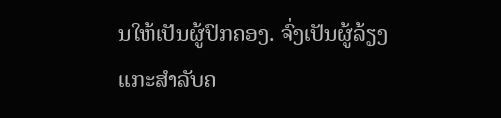ນໃຫ້ເປັນຜູ້ປົກຄອງ. ຈົ່ງເປັນຜູ້ລ້ຽງແກະສຳລັບຄ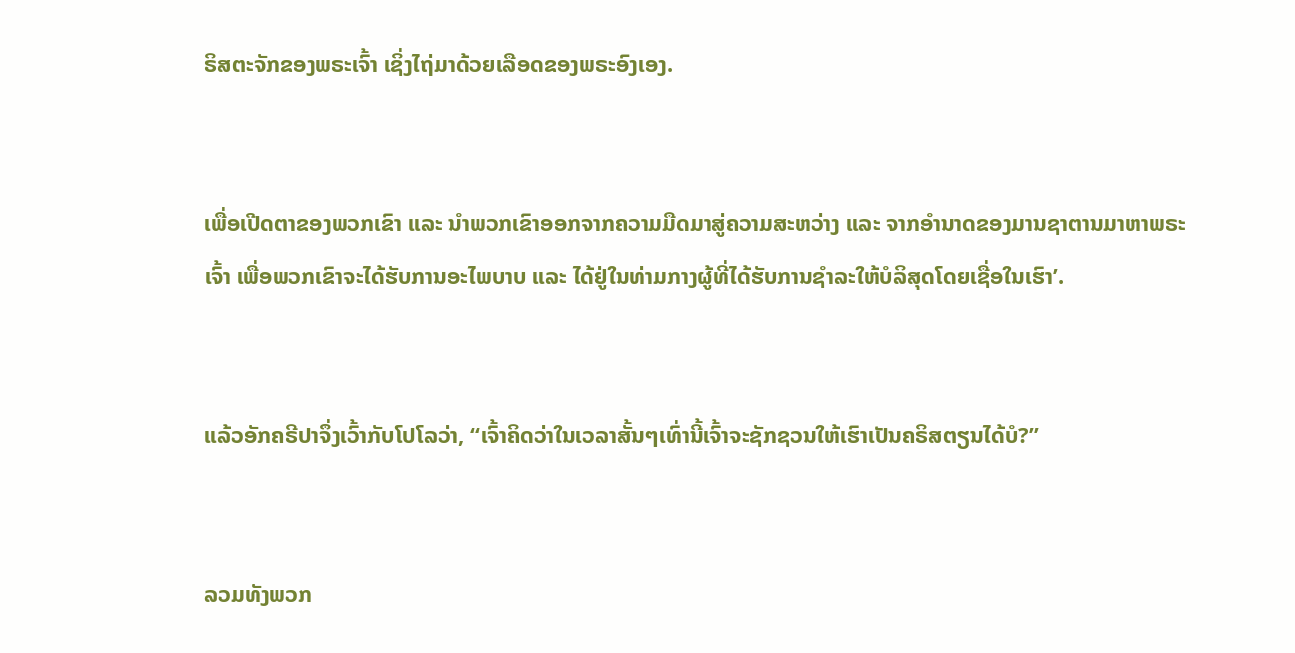ຣິສຕະຈັກຂອງພຣະເຈົ້າ ເຊິ່ງໄຖ່ມາດ້ວຍເລືອດຂອງພຣະອົງເອງ.


ເພື່ອເປີດຕາຂອງພວກເຂົາ ແລະ ນຳພວກເຂົາອອກຈາກຄວາມມືດມາສູ່ຄວາມສະຫວ່າງ ແລະ ຈາກອຳນາດຂອງມານຊາຕານມາຫາພຣະເຈົ້າ ເພື່ອພວກເຂົາຈະໄດ້ຮັບການອະໄພບາບ ແລະ ໄດ້ຢູ່ໃນທ່າມກາງຜູ້ທີ່ໄດ້ຮັບການຊຳລະໃຫ້ບໍລິສຸດໂດຍເຊື່ອໃນເຮົາ’.


ແລ້ວອັກຄຣີປາຈຶ່ງເວົ້າກັບໂປໂລວ່າ, “ເຈົ້າຄິດວ່າໃນເວລາສັ້ນໆເທົ່ານີ້ເຈົ້າຈະຊັກຊວນໃຫ້ເຮົາເປັນຄຣິສຕຽນໄດ້ບໍ?”


ລວມທັງພວກ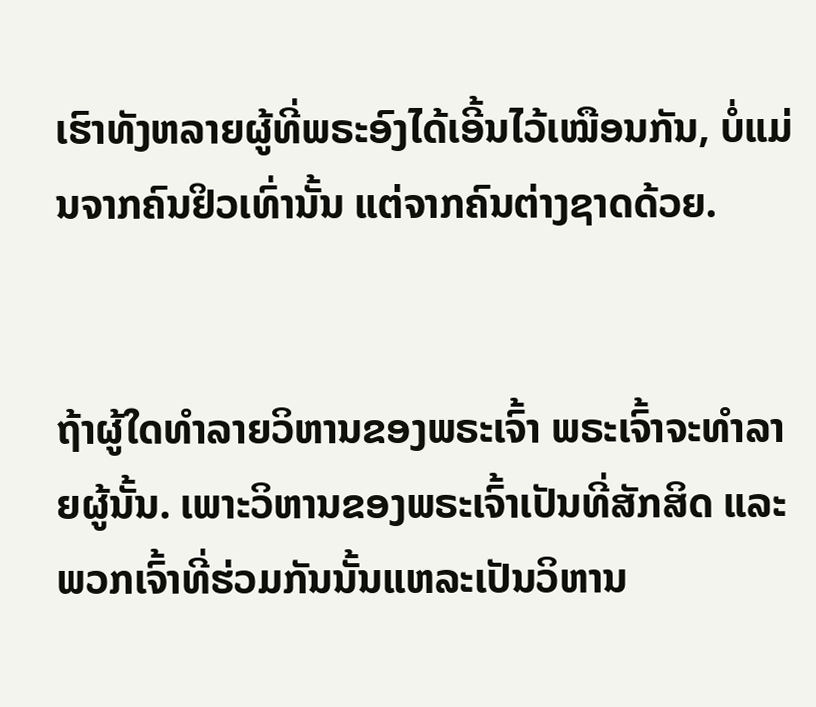ເຮົາທັງຫລາຍຜູ້ທີ່ພຣະອົງໄດ້ເອີ້ນໄວ້ເໝືອນກັນ, ບໍ່ແມ່ນຈາກຄົນຢິວເທົ່ານັ້ນ ແຕ່ຈາກຄົນຕ່າງຊາດດ້ວຍ.


ຖ້າຜູ້ໃດທຳລາຍວິຫານຂອງພຣະເຈົ້າ ພຣະເຈົ້າຈະທຳລາຍຜູ້ນັ້ນ. ເພາະວິຫານຂອງພຣະເຈົ້າເປັນທີ່ສັກສິດ ແລະ ພວກເຈົ້າທີ່ຮ່ວມກັນນັ້ນແຫລະເປັນວິຫານ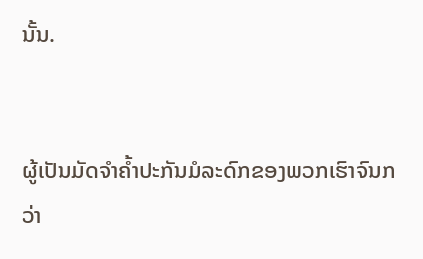ນັ້ນ.


ຜູ້ເປັນມັດຈຳຄ້ຳປະກັນມໍລະດົກຂອງພວກເຮົາຈົນກວ່າ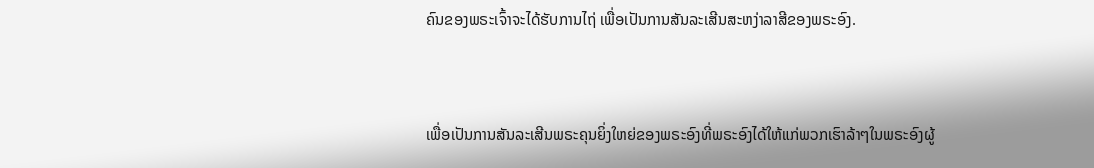ຄົນຂອງພຣະເຈົ້າຈະໄດ້ຮັບການໄຖ່ ເພື່ອເປັນການສັນລະເສີນສະຫງ່າລາສີຂອງພຣະອົງ.


ເພື່ອເປັນການສັນລະເສີນພຣະຄຸນຍິ່ງໃຫຍ່ຂອງພຣະອົງທີ່ພຣະອົງໄດ້ໃຫ້ແກ່ພວກເຮົາລ້າໆໃນພຣະອົງຜູ້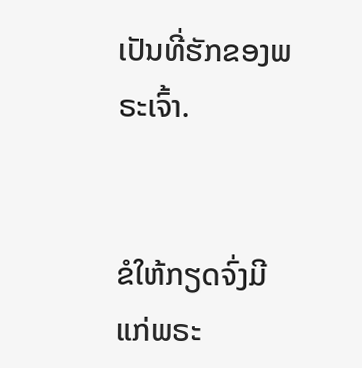ເປັນທີ່ຮັກຂອງພຣະເຈົ້າ.


ຂໍໃຫ້ກຽດຈົ່ງມີແກ່ພຣະ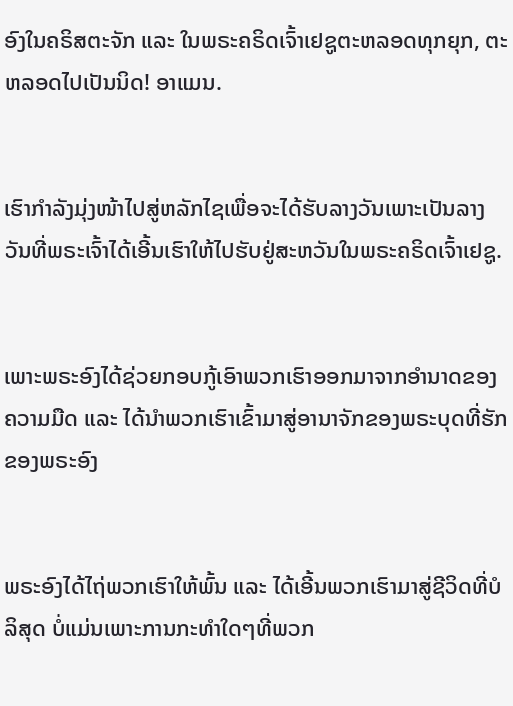ອົງໃນຄຣິສຕະຈັກ ແລະ ໃນພຣະຄຣິດເຈົ້າເຢຊູຕະຫລອດທຸກຍຸກ, ຕະຫລອດໄປເປັນນິດ! ອາແມນ.


ເຮົາກຳລັງມຸ່ງໜ້າໄປສູ່ຫລັກໄຊເພື່ອຈະໄດ້ຮັບລາງວັນເພາະເປັນລາງວັນທີ່ພຣະເຈົ້າໄດ້ເອີ້ນເຮົາໃຫ້ໄປຮັບຢູ່ສະຫວັນໃນພຣະຄຣິດເຈົ້າເຢຊູ.


ເພາະພຣະອົງໄດ້ຊ່ວຍກອບກູ້ເອົາພວກເຮົາອອກມາຈາກອຳນາດຂອງຄວາມມືດ ແລະ ໄດ້ນຳພວກເຮົາເຂົ້າມາສູ່ອານາຈັກຂອງພຣະບຸດທີ່ຮັກຂອງພຣະອົງ


ພຣະອົງໄດ້ໄຖ່ພວກເຮົາໃຫ້ພົ້ນ ແລະ ໄດ້ເອີ້ນພວກເຮົາມາສູ່ຊີວິດທີ່ບໍລິສຸດ ບໍ່ແມ່ນເພາະການກະທຳໃດໆທີ່ພວກ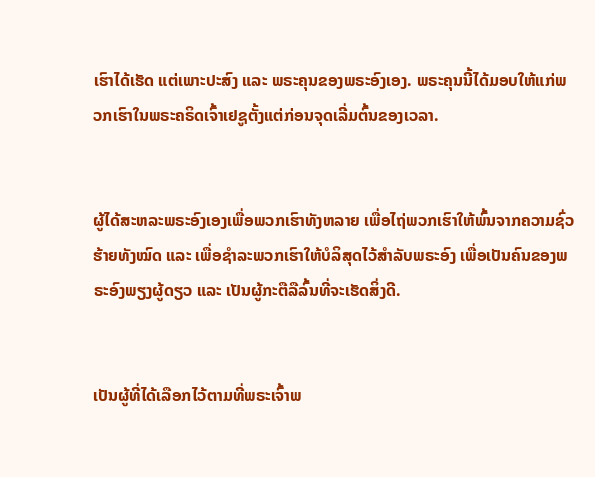ເຮົາໄດ້ເຮັດ ແຕ່ເພາະປະສົງ ແລະ ພຣະຄຸນຂອງພຣະອົງເອງ. ພຣະຄຸນນີ້ໄດ້ມອບໃຫ້ແກ່ພວກເຮົາໃນພຣະຄຣິດເຈົ້າເຢຊູຕັ້ງແຕ່ກ່ອນຈຸດເລີ່ມຕົ້ນຂອງເວລາ.


ຜູ້ໄດ້ສະຫລະພຣະອົງເອງເພື່ອພວກເຮົາທັງຫລາຍ ເພື່ອໄຖ່ພວກເຮົາໃຫ້ພົ້ນຈາກຄວາມຊົ່ວຮ້າຍທັງໝົດ ແລະ ເພື່ອຊຳລະພວກເຮົາໃຫ້ບໍລິສຸດໄວ້ສຳລັບພຣະອົງ ເພື່ອເປັນຄົນຂອງພຣະອົງພຽງຜູ້ດຽວ ແລະ ເປັນຜູ້ກະຕືລືລົ້ນທີ່ຈະເຮັດສິ່ງດີ.


ເປັນຜູ້ທີ່ໄດ້ເລືອກໄວ້ຕາມທີ່ພຣະເຈົ້າພ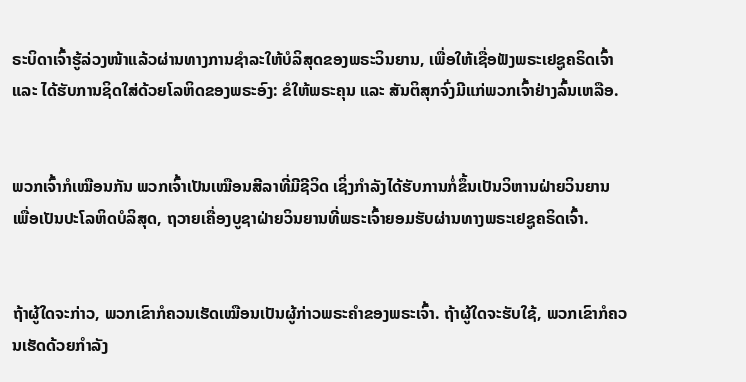ຣະບິດາເຈົ້າຮູ້ລ່ວງໜ້າແລ້ວຜ່ານທາງການຊຳລະໃຫ້ບໍລິສຸດຂອງພຣະວິນຍານ, ເພື່ອໃຫ້ເຊື່ອຟັງພຣະເຢຊູຄຣິດເຈົ້າ ແລະ ໄດ້ຮັບການຊິດໃສ່ດ້ວຍໂລຫິດຂອງພຣະອົງ: ຂໍໃຫ້ພຣະຄຸນ ແລະ ສັນຕິສຸກຈົ່ງມີແກ່ພວກເຈົ້າຢ່າງລົ້ນເຫລືອ.


ພວກເຈົ້າກໍເໝືອນກັນ ພວກເຈົ້າເປັນເໝືອນສີລາທີ່ມີຊີວິດ ເຊິ່ງກຳລັງໄດ້ຮັບການກໍ່ຂຶ້ນເປັນວິຫານຝ່າຍວິນຍານ ເພື່ອເປັນປະໂລຫິດບໍລິສຸດ, ຖວາຍເຄື່ອງບູຊາຝ່າຍວິນຍານທີ່ພຣະເຈົ້າຍອມຮັບຜ່ານທາງພຣະເຢຊູຄຣິດເຈົ້າ.


ຖ້າຜູ້ໃດຈະກ່າວ, ພວກເຂົາກໍຄວນເຮັດເໝືອນເປັນຜູ້ກ່າວພຣະຄຳຂອງພຣະເຈົ້າ. ຖ້າຜູ້ໃດຈະຮັບໃຊ້, ພວກເຂົາກໍຄວນເຮັດດ້ວຍກຳລັງ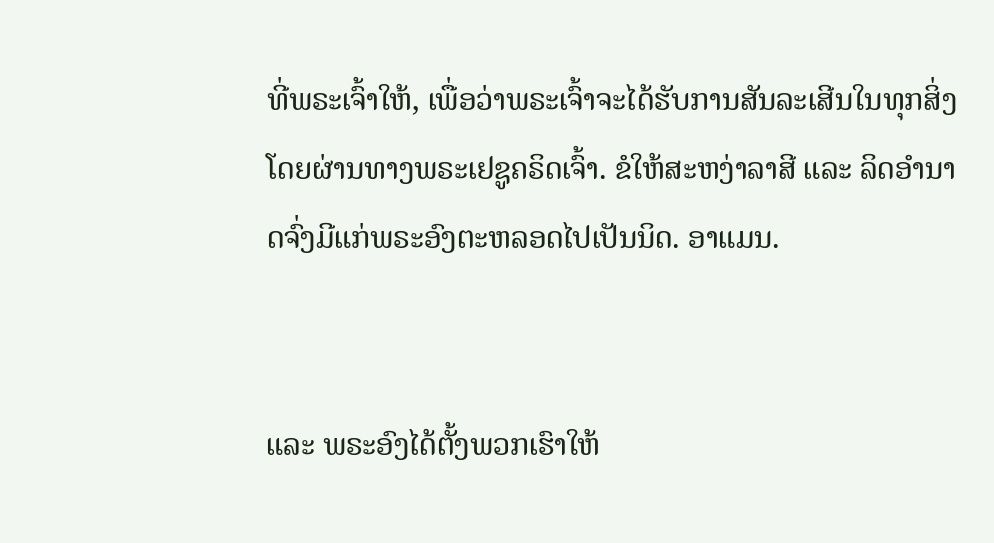ທີ່ພຣະເຈົ້າໃຫ້, ເພື່ອວ່າພຣະເຈົ້າຈະໄດ້ຮັບການສັນລະເສີນໃນທຸກສິ່ງໂດຍຜ່ານທາງພຣະເຢຊູຄຣິດເຈົ້າ. ຂໍໃຫ້ສະຫງ່າລາສີ ແລະ ລິດອຳນາດຈົ່ງມີແກ່ພຣະອົງຕະຫລອດໄປເປັນນິດ. ອາແມນ.


ແລະ ພຣະອົງໄດ້ຕັ້ງພວກເຮົາໃຫ້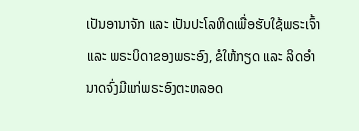ເປັນອານາຈັກ ແລະ ເປັນປະໂລຫິດເພື່ອຮັບໃຊ້ພຣະເຈົ້າ ແລະ ພຣະບິດາຂອງພຣະອົງ, ຂໍໃຫ້ກຽດ ແລະ ລິດອຳນາດຈົ່ງມີແກ່ພຣະອົງຕະຫລອດ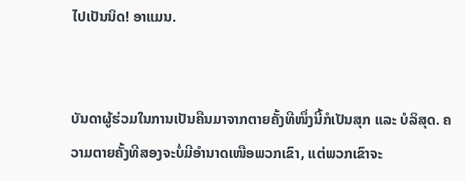ໄປເປັນນິດ! ອາແມນ.


ບັນດາຜູ້ຮ່ວມໃນການເປັນຄືນມາຈາກຕາຍຄັ້ງທີໜຶ່ງນີ້ກໍເປັນສຸກ ແລະ ບໍລິສຸດ. ຄວາມຕາຍຄັ້ງທີສອງຈະບໍ່ມີອຳນາດເໜືອພວກເຂົາ, ແຕ່ພວກເຂົາຈະ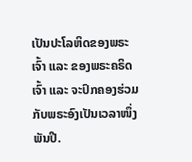ເປັນປະໂລຫິດຂອງພຣະເຈົ້າ ແລະ ຂອງພຣະຄຣິດເຈົ້າ ແລະ ຈະປົກຄອງຮ່ວມກັບພຣະອົງເປັນເວລາໜຶ່ງພັນປີ.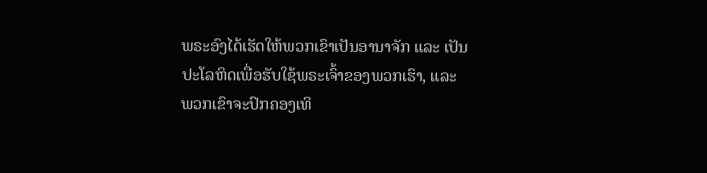ພຣະອົງໄດ້ເຮັດໃຫ້ພວກເຂົາເປັນອານາຈັກ ແລະ ເປັນປະໂລຫິດເພື່ອຮັບໃຊ້ພຣະເຈົ້າຂອງພວກເຮົາ, ແລະ ພວກເຂົາຈະປົກຄອງເທິ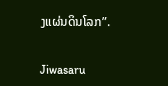ງແຜ່ນດິນໂລກ”.


Jiwasaru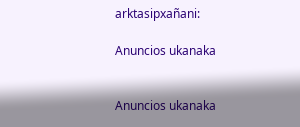arktasipxañani:

Anuncios ukanaka


Anuncios ukanaka